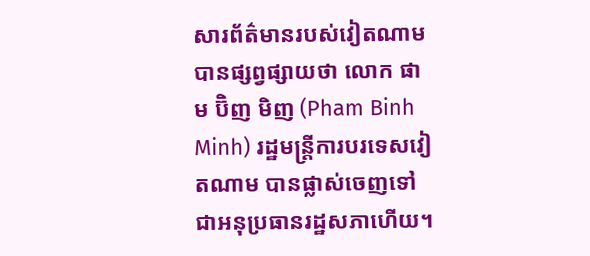សារព័ត៌មានរបស់វៀតណាម បានផ្សព្វផ្សាយថា លោក ផាម ប៊ិញ មិញ (Pham Binh Minh) រដ្ឋមន្ត្រីការបរទេសវៀតណាម បានផ្លាស់ចេញទៅជាអនុប្រធានរដ្ឋសភាហើយ។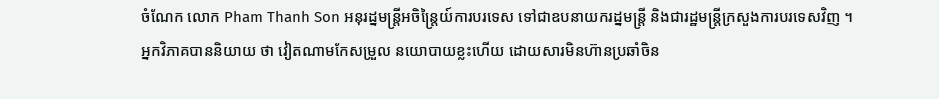ចំណែក លោក Pham Thanh Son អនុរដ្នមន្ត្រីអចិន្រ្តៃយ៍ការបរទេស ទៅជាឧបនាយករដ្នមន្ត្រី និងជារដ្ឋមន្ត្រីក្រសួងការបរទេសវិញ ។
អ្នកវិភាគបាននិយាយ ថា វៀតណាមកែសម្រួល នយោបាយខ្លះហើយ ដោយសារមិនហ៊ានប្រឆាំចិន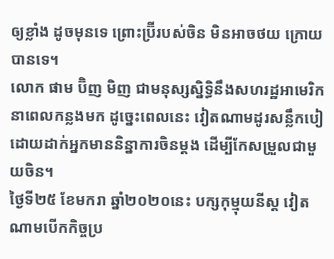ឲ្យខ្លាំង ដូចមុនទេ ព្រោះប្រ៊ីរបស់ចិន មិនអាចថយ ក្រោយបានទេ។
លោក ផាម ប៊ិញ មិញ ជាមនុស្សស្និទ្ធិនឹងសហរដ្ឋអាមេរិក នាពេលកន្លងមក ដូច្នេះពេលនេះ វៀតណាមដូរសន្លឹកបៀ ដោយដាក់អ្នកមាននិន្នាការចិនម្តង ដើម្បីកែសម្រួលជាមួយចិន។
ថ្ងៃទី២៥ ខែមករា ឆ្នាំ២០២០នេះ បក្សកុម្មុយនីស្ត វៀតណាមបើកកិច្ចប្រ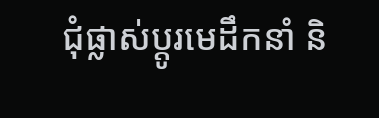ជុំផ្លាស់ប្តូរមេដឹកនាំ និ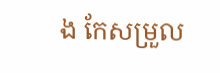ង កែសម្រួល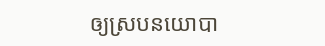ឲ្យស្របនយោបា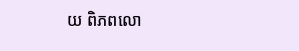យ ពិភពលោ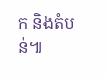ក និងតំបន់៕